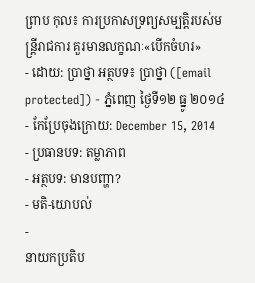ព្រាប កុល៖ ការប្រកាសទ្រព្យសម្បត្តិរបស់មន្រ្តីរាជការ គួរមានលក្ខណៈ«បើកចំហរ»
- ដោយ: ប្រាថ្នា អត្ថបទ៖ ប្រាថ្នា ([email protected]) - ភ្នំពេញ ថ្ងៃទី១២ ធ្នូ ២០១៤
- កែប្រែចុងក្រោយ: December 15, 2014
- ប្រធានបទ: តម្លាភាព
- អត្ថបទ: មានបញ្ហា?
- មតិ-យោបល់
-
នាយកប្រតិប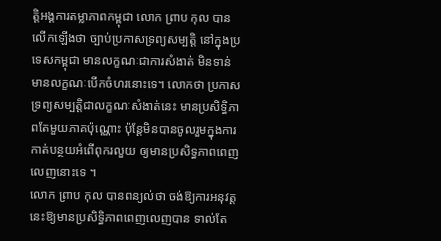ត្តិអង្គការតម្លាភាពកម្ពុជា លោក ព្រាប កុល បានលើកឡើងថា ច្បាប់ប្រកាសទ្រព្យសម្បត្តិ នៅក្នុងប្រទេសកម្ពុជា មានលក្ខណៈជាការសំងាត់ មិនទាន់មានលក្ខណៈបើកចំហរនោះទេ។ លោកថា ប្រកាសទ្រព្យសម្បត្តិជាលក្ខណៈសំងាត់នេះ មានប្រសិទ្ធិភាពតែមួយភាគប៉ុណ្ណោះ ប៉ុន្តែមិនបានចូលរួមក្នុងការកាត់បន្ថយអំពើពុករលួយ ឲ្យមានប្រសិទ្ធភាពពេញលេញនោះទេ ។
លោក ព្រាប កុល បានពន្យល់ថា ចង់ឱ្យការអនុវត្តនេះឱ្យមានប្រសិទ្ធិភាពពេញលេញបាន ទាល់តែ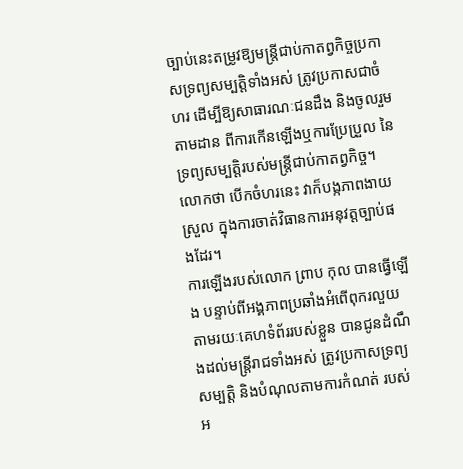ច្បាប់នេះតម្រូវឱ្យមន្រ្តីជាប់កាតព្វកិច្ចប្រកាសទ្រព្យសម្បត្តិទាំងអស់ ត្រូវប្រកាសជាចំហរ ដើម្បីឱ្យសាធារណៈជនដឹង និងចូលរួមតាមដាន ពីការកើនឡើងឬការប្រែប្រួល នៃទ្រព្យសម្បត្តិរបស់មន្រ្តីជាប់កាតព្វកិច្ច។ លោកថា បើកចំហរនេះ វាក៏បង្កភាពងាយស្រួល ក្នុងការចាត់វិធានការអនុវត្តច្បាប់ផងដែរ។
ការឡើងរបស់លោក ព្រាប កុល បានធ្វើឡើង បន្ទាប់ពីអង្គភាពប្រឆាំងអំពើពុករលួយ តាមរយៈគេហទំព័ររបស់ខ្លួន បានជូនដំណឹងដល់មន្រ្តីរាជទាំងអស់ ត្រូវប្រកាសទ្រព្យសម្បត្តិ និងបំណុលតាមការកំណត់ របស់អ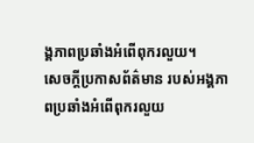ង្គភាពប្រឆាំងអំពើពុករលួយ។
សេចក្តីប្រកាសព័ត៌មាន របស់អង្គភាពប្រឆាំងអំពើពុករលួយ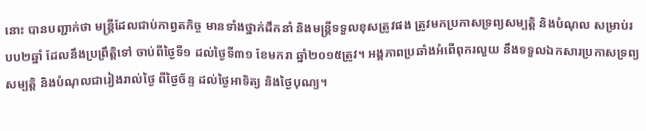នោះ បានបញ្ជាក់ថា មន្រ្តីដែលជាប់កាព្វតកិច្ច មានទាំងថ្នាក់ដឹកនាំ និងមន្ត្រីទទួលខុសត្រូវផង ត្រូវមកប្រកាសទ្រព្យសម្បត្តិ និងបំណុល សម្រាប់របប២ឆ្នាំ ដែលនឹងប្រព្រឹត្តិទៅ ចាប់ពីថ្ងៃទី១ ដល់ថ្ងៃទី៣១ ខែមករា ឆ្នាំ២០១៥ត្រូវ។ អង្គភាពប្រឆាំងអំពើពុករលួយ នឹងទទួលឯកសារប្រកាសទ្រព្យសម្បត្តិ និងបំណុលជារៀងរាល់ថ្ងៃ ពីថ្ងៃច័ន្ទ ដល់ថ្ងៃអាទិត្យ និងថ្ងៃបុណ្យ។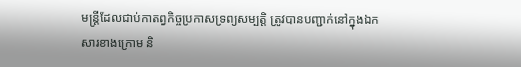មន្រ្តីដែលជាប់កាតព្វកិច្ចប្រកាសទ្រព្យសម្បត្តិ ត្រូវបានបញ្ជាក់នៅក្នុងឯកសារខាងក្រោម និ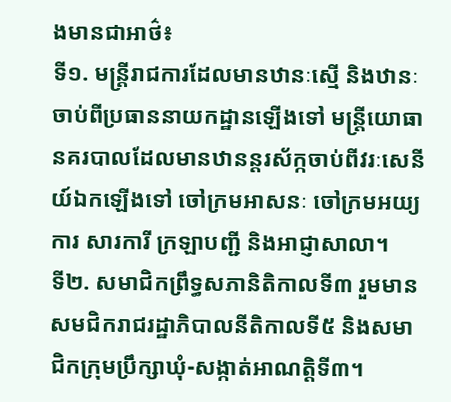ងមានជាអាថ៌៖
ទី១. មន្រ្តីរាជការដែលមានឋានៈស្មើ និងឋានៈចាប់ពីប្រធាននាយកដ្ឋានឡើងទៅ មន្រ្តីយោធានគរបាលដែលមានឋានន្តរស័ក្កចាប់ពីវរៈសេនីយ៍ឯកឡើងទៅ ចៅក្រមអាសនៈ ចៅក្រមអយ្យការ សារការី ក្រឡាបញ្ជី និងអាជ្ញាសាលា។
ទី២. សមាជិកព្រឹទ្ធសភានិតិកាលទី៣ រួមមានសមជិករាជរដ្ឋាភិបាលនីតិកាលទី៥ និងសមាជិកក្រុមប្រឹក្សាឃុំ-សង្កាត់អាណត្តិទី៣។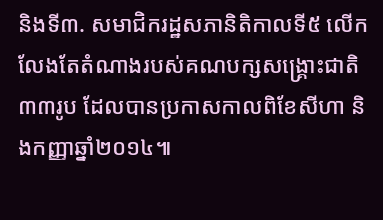និងទី៣. សមាជិករដ្ឋសភានិតិកាលទី៥ លើកលែងតែតំណាងរបស់គណបក្សសង្រ្គោះជាតិ៣៣រូប ដែលបានប្រកាសកាលពិខែសីហា និងកញ្ញាឆ្នាំ២០១៤៕